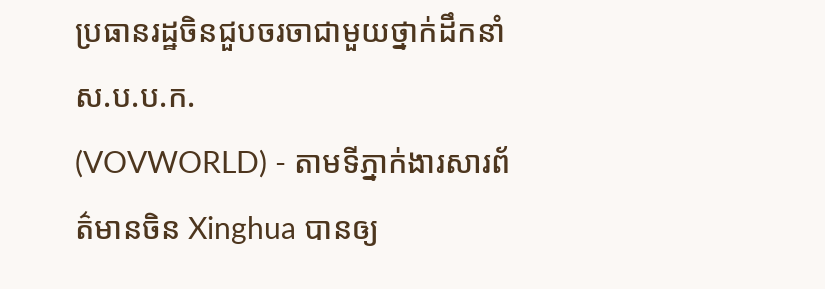ប្រធានរដ្ឋចិនជួបចរចាជាមួយថ្នាក់ដឹកនាំ ស.ប.ប.ក.
(VOVWORLD) - តាមទីភ្នាក់ងារសារព័ត៌មានចិន Xinghua បានឲ្យ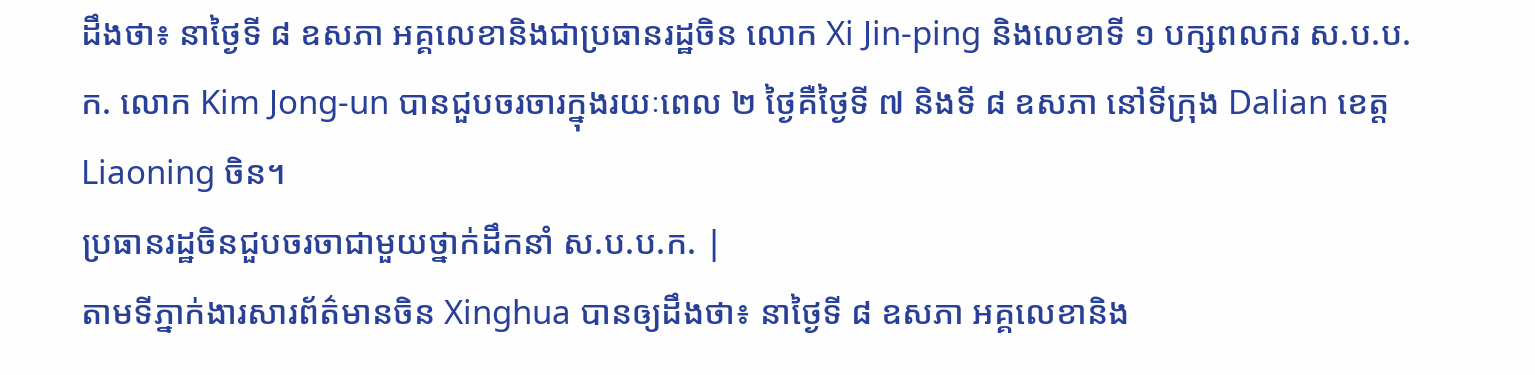ដឹងថា៖ នាថ្ងៃទី ៨ ឧសភា អគ្គលេខានិងជាប្រធានរដ្ឋចិន លោក Xi Jin-ping និងលេខាទី ១ បក្សពលករ ស.ប.ប.ក. លោក Kim Jong-un បានជួបចរចារក្នុងរយៈពេល ២ ថ្ងៃគឺថ្ងៃទី ៧ និងទី ៨ ឧសភា នៅទីក្រុង Dalian ខេត្ត Liaoning ចិន។
ប្រធានរដ្ឋចិនជួបចរចាជាមួយថ្នាក់ដឹកនាំ ស.ប.ប.ក. |
តាមទីភ្នាក់ងារសារព័ត៌មានចិន Xinghua បានឲ្យដឹងថា៖ នាថ្ងៃទី ៨ ឧសភា អគ្គលេខានិង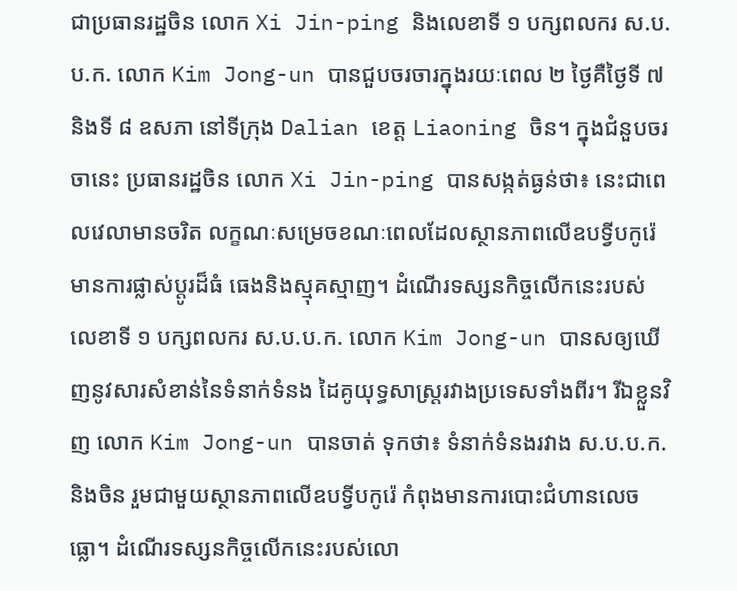ជាប្រធានរដ្ឋចិន លោក Xi Jin-ping និងលេខាទី ១ បក្សពលករ ស.ប.ប.ក. លោក Kim Jong-un បានជួបចរចារក្នុងរយៈពេល ២ ថ្ងៃគឺថ្ងៃទី ៧ និងទី ៨ ឧសភា នៅទីក្រុង Dalian ខេត្ត Liaoning ចិន។ ក្នុងជំនួបចរចានេះ ប្រធានរដ្ឋចិន លោក Xi Jin-ping បានសង្កត់ធ្ងន់ថា៖ នេះជាពេលវេលាមានចរិត លក្ខណៈសម្រេចខណៈពេលដែលស្ថានភាពលើឧបទ្វីបកូរ៉េមានការផ្លាស់ប្តូរដ៏ធំ ធេងនិងស្មុគស្មាញ។ ដំណើរទស្សនកិច្ចលើកនេះរបស់លេខាទី ១ បក្សពលករ ស.ប.ប.ក. លោក Kim Jong-un បានសឲ្យឃើញនូវសារសំខាន់នៃទំនាក់ទំនង ដៃគូយុទ្ធសាស្ត្ររវាងប្រទេសទាំងពីរ។ រីឯខ្លួនវិញ លោក Kim Jong-un បានចាត់ ទុកថា៖ ទំនាក់ទំនងរវាង ស.ប.ប.ក. និងចិន រួមជាមួយស្ថានភាពលើឧបទ្វីបកូរ៉េ កំពុងមានការបោះជំហានលេចធ្លោ។ ដំណើរទស្សនកិច្ចលើកនេះរបស់លោ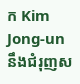ក Kim Jong-un នឹងជំរុញស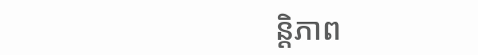ន្តិភាព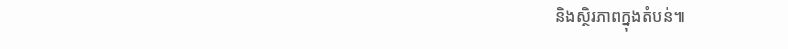និងស្ថិរភាពក្នុងតំបន់៕